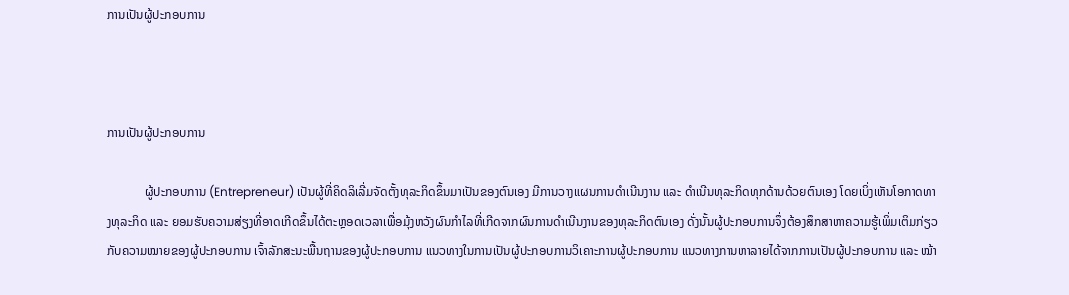ການເປັນຜູ້ປະກອບການ



ການເປັນຜູ້ປະກອບການ

            ຜູ້ປະກອບການ (Entrepreneur) ເປັນຜູ້ທີ່ຄິດລິເລີ່ມຈັດຕັ້ງທຸລະກິດຂຶ້ນມາເປັນຂອງຕົນເອງ ມີການວາງແຜນການດຳເນີນງານ ແລະ ດຳເນີນທຸລະກິດທຸກດ້ານດ້ວຍຕົນເອງ ໂດຍເບິ່ງເຫັນໂອກາດທາງທຸລະກິດ ແລະ ຍອມຮັບຄວາມສ່ຽງທີ່ອາດເກີດຂຶ້ນໄດ້ຕະຫຼອດເວລາເພື່ອມຸ້ງຫວັງຜົນກຳໄລທີ່ເກີດຈາກຜົນການດຳເນີນງານຂອງທຸລະກິດຕົນເອງ ດັ່ງນັ້ນຜູ້ປະກອບການຈຶ່ງຕ້ອງສຶກສາຫາຄວາມຮູ້ເພິ່ມເຕິມກ່ຽວກັບຄວາມໝາຍຂອງຜູ້ປະກອບການ ເຈົ້າລັກສະນະພື້ນຖານຂອງຜູ້ປະກອບການ ແນວທາງໃນການເປັນຜູ້ປະກອບການວິເຄາະການຜູ້ປະກອບການ ແນວທາງການຫາລາຍໄດ້ຈາກການເປັນຜູ້ປະກອບການ ແລະ ໝ້າ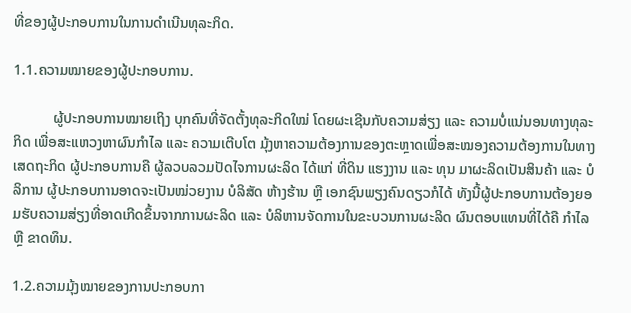ທີ່ຂອງຜູ້ປະກອບການໃນການດຳເນີນທຸລະກິດ.

1.1.ຄວາມໝາຍຂອງຜູ້ປະກອບການ.

           ຜູ້ປະກອບການໝາຍເຖິງ ບຸກຄົນທີ່ຈັດຕັ້ງທຸລະກິດໃໝ່ ໂດຍຜະເຊີນກັບຄວາມສ່ຽງ ແລະ ຄວາມບໍ່ແນ່ນອນທາງທຸລະກິດ ເພື່ອສະແຫວງຫາຜົນກຳໄລ ແລະ ຄວາມເຕີບໂຕ ມຸ້ງຫາຄວາມຕ້ອງການຂອງຕະຫຼາດເພື່ອສະໝອງຄວາມຕ້ອງການໃນທາງເສດຖະກິດ ຜູ້ປະກອບການຄື ຜູ້ລວບລວມປັດໄຈການຜະລິດ ໄດ້ແກ່ ທີ່ດິນ ແຮງງານ ແລະ ທຸນ ມາຜະລິດເປັນສິນຄ້າ ແລະ ບໍລິການ ຜູ້ປະກອບການອາດຈະເປັນໝ່ວຍງານ ບໍລິສັດ ຫ້າງຮ້ານ ຫຼື ເອກຊົນພຽງຄົນດຽວກໍໄດ້ ທັງນີ້ຜູ້ປະກອບການຕ້ອງຍອມຮັບຄວາມສ່ຽງທີ່ອາດເກີດຂຶ້ນຈາກການຜະລິດ ແລະ ບໍລິຫານຈັດການໃນຂະບວນການຜະລິດ ຜົນຕອບແທນທີ່ໄດ້ຄື ກຳໄລ ຫຼື ຂາດທຶນ.

1.2.ຄວາມມຸ້ງໝາຍຂອງການປະກອບກາ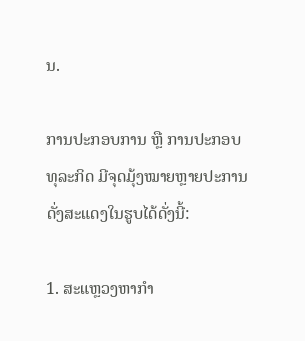ນ.

ການປະກອບການ ຫຼື ການປະກອບທຸລະກິດ ມີຈຸດມຸ້ງໝາຍຫຼາຍປະການດັ່ງສະແດງໃນຮູບໄດ້ດັ່ງນີ້:

1. ສະແຫຼວງຫາກຳ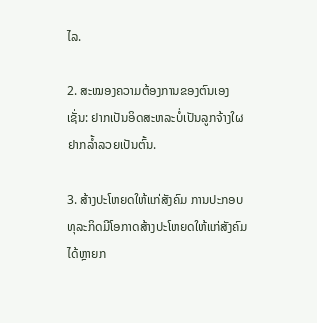ໄລ.

2. ສະໝອງຄວາມຕ້ອງການຂອງຕົນເອງ ເຊັ່ນ: ຢາກເປັນອິດສະຫລະບໍ່ເປັນລູກຈ້າງໃຜ ຢາກລ້ຳລວຍເປັນຕົ້ນ.

3. ສ້າງປະໂຫຍດໃຫ້ແກ່ສັງຄົມ ການປະກອບທຸລະກິດມີໂອກາດສ້າງປະໂຫຍດໃຫ້ແກ່ສັງຄົມໄດ້ຫຼາຍກ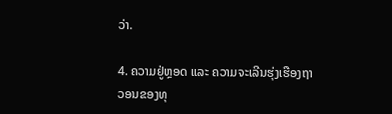ວ່າ.

4. ຄວາມຢູ່ຫຼອດ ແລະ ຄວາມຈະເລີນຮຸ່ງເຮືອງຖາວອນຂອງທຸ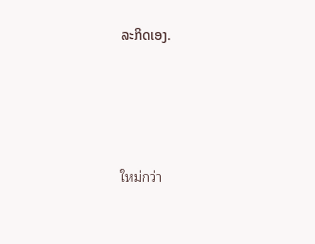ລະກິດເອງ.




ใหม่กว่า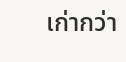เก่ากว่า